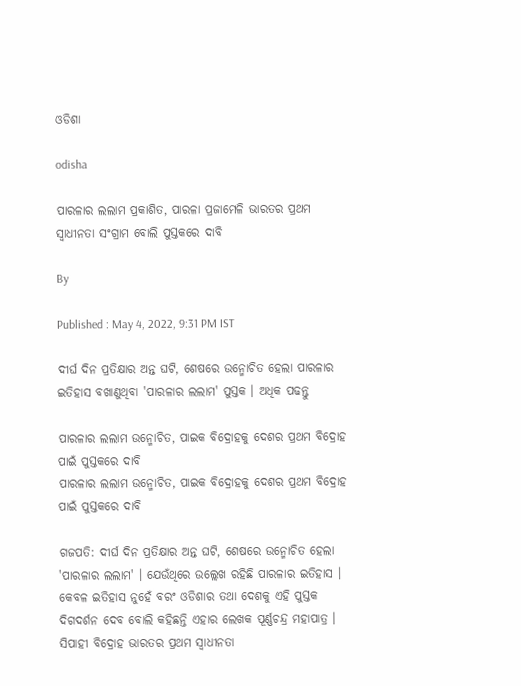ଓଡିଶା

odisha

ପାରଳାର ଲଲାମ ପ୍ରକାଶିତ, ପାରଳା ପ୍ରଜାମେଳି ଭାରତର ପ୍ରଥମ ସ୍ୱାଧୀନତା ସଂଗ୍ରାମ ବୋଲି ପୁସ୍ତକରେ ଦାବି

By

Published : May 4, 2022, 9:31 PM IST

ଦୀର୍ଘ ଦିନ ପ୍ରତିକ୍ଷାର ଅନ୍ତ ଘଟି, ଶେଷରେ ଉନ୍ମୋଚିତ ହେଲା ପାରଳାର ଇତିହାସ ବଖାଣୁଥିବା 'ପାରଳାର ଲଲାମ' ପୁସ୍ତକ । ଅଧିକ ପଢନ୍ତୁ

ପାରଳାର ଲଲାମ ଉନ୍ମୋଚିତ, ପାଇକ ବିଦ୍ରୋହକୁ ଦେଶର ପ୍ରଥମ ବିଦ୍ରୋହ ପାଇଁ ପୁସ୍ତକରେ ଦାବି
ପାରଳାର ଲଲାମ ଉନ୍ମୋଚିତ, ପାଇକ ବିଦ୍ରୋହକୁ ଦେଶର ପ୍ରଥମ ବିଦ୍ରୋହ ପାଇଁ ପୁସ୍ତକରେ ଦାବି

ଗଜପତି: ଦୀର୍ଘ ଦିନ ପ୍ରତିକ୍ଷାର ଅନ୍ତ ଘଟି, ଶେଷରେ ଉନ୍ମୋଚିତ ହେଲା 'ପାରଳାର ଲଲାମ' । ଯେଉଁଥିରେ ଉଲ୍ଲେଖ ରହିଛି ପାରଳାର ଇତିହାସ । କେବଳ ଇତିହାସ ନୁହେଁ ବରଂ ଓଡିଶାର ତଥା ଦେଶକୁ ଏହି ପୁସ୍ତକ ଦିଗଦର୍ଶନ ଦେବ ବୋଲି କହିଛନ୍ତି ଏହାର ଲେଖକ ପୂର୍ଣ୍ଣଚନ୍ଦ୍ର ମହାପାତ୍ର । ସିପାହୀ ବିଦ୍ରୋହ ଭାରତର ପ୍ରଥମ ସ୍ବାଧୀନତା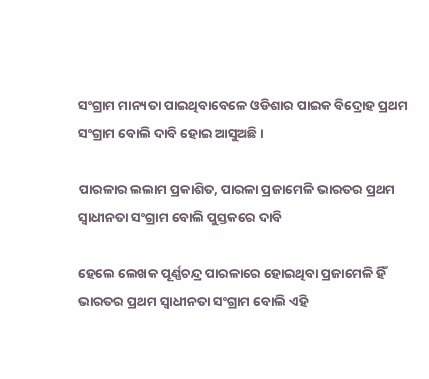ସଂଗ୍ରାମ ମାନ୍ୟତା ପାଇଥିବାବେଳେ ଓଡିଶାର ପାଇକ ବିଦ୍ରୋହ ପ୍ରଥମ ସଂଗ୍ରାମ ବୋଲି ଦାବି ହୋଇ ଆସୁଅଛି ।

ପାରଳାର ଲଲାମ ପ୍ରକାଶିତ, ପାରଳା ପ୍ରଜାମେଳି ଭାରତର ପ୍ରଥମ ସ୍ୱାଧୀନତା ସଂଗ୍ରାମ ବୋଲି ପୁସ୍ତକରେ ଦାବି

ହେଲେ ଲେଖକ ପୂର୍ଣ୍ଣଚନ୍ଦ୍ର ପାରଳାରେ ହୋଇଥିବା ପ୍ରଜାମେଳି ହିଁ ଭାରତର ପ୍ରଥମ ସ୍ବାଧୀନତା ସଂଗ୍ରାମ ବୋଲି ଏହି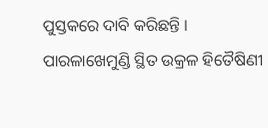ପୁସ୍ତକରେ ଦାବି କରିଛନ୍ତି । ପାରଳାଖେମୁଣ୍ଡି ସ୍ଥିତ ଉକ୍ରଳ ହିତୈଷିଣୀ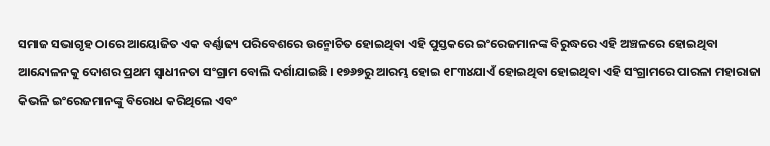ସମାଜ ସଭାଗୃହ ଠାରେ ଆୟୋଜିତ ଏକ ବର୍ଣ୍ଣାଢ୍ୟ ପରିବେଶରେ ଉନ୍ମୋଚିତ ହୋଇଥିବା ଏହି ପୁସ୍ତକରେ ଇଂରେଜମାନଙ୍କ ବିରୁଦ୍ଧରେ ଏହି ଅଞ୍ଚଳରେ ହୋଇଥିବା ଆନ୍ଦୋଳନକୁ ଦୋଶର ପ୍ରଥମ ସ୍ବାଧୀନତା ସଂଗ୍ରାମ ବୋଲି ଦର୍ଶାଯାଇଛି । ୧୭୬୭ରୁ ଆରମ୍ଭ ହୋଇ ୧୮୩୪ଯାଏଁ ହୋଇଥିବା ହୋଇଥିବା ଏହି ସଂଗ୍ରାମରେ ପାରଳା ମହାରାଜା କିଭଳି ଇଂରେଜମାନଙ୍କୁ ବିରୋଧ କରିଥିଲେ ଏବଂ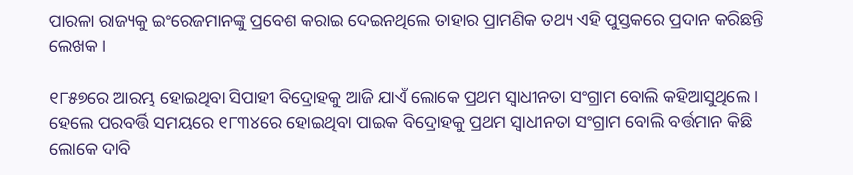ପାରଳା ରାଜ୍ୟକୁ ଇଂରେଜମାନଙ୍କୁ ପ୍ରବେଶ କରାଇ ଦେଇନଥିଲେ ତାହାର ପ୍ରାମଣିକ ତଥ୍ୟ ଏହି ପୁସ୍ତକରେ ପ୍ରଦାନ କରିଛନ୍ତି ଲେଖକ ।

୧୮୫୭ରେ ଆରମ୍ଭ ହୋଇଥିବା ସିପାହୀ ବିଦ୍ରୋହକୁ ଆଜି ଯାଏଁ ଲୋକେ ପ୍ରଥମ ସ୍ୱାଧୀନତା ସଂଗ୍ରାମ ବୋଲି କହିଆସୁଥିଲେ । ହେଲେ ପରବର୍ତ୍ତି ସମୟରେ ୧୮୩୪ରେ ହୋଇଥିବା ପାଇକ ବିଦ୍ରୋହକୁ ପ୍ରଥମ ସ୍ବାଧୀନତା ସଂଗ୍ରାମ ବୋଲି ବର୍ତ୍ତମାନ କିଛି ଲୋକେ ଦାବି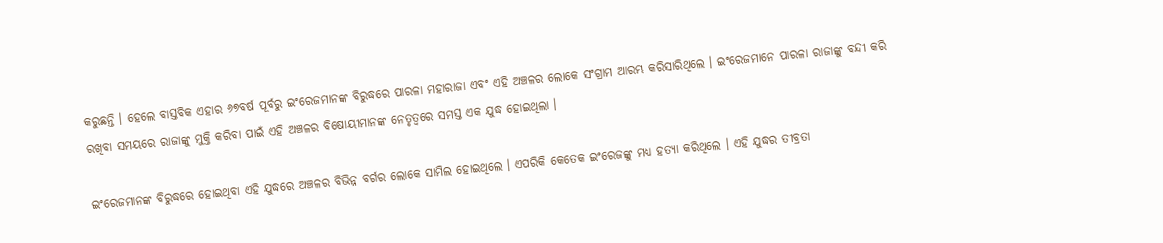କରୁଛନ୍ତି । ହେଲେ ବାସ୍ତବିକ ଏହାର ୬୭ବର୍ଷ ପୂର୍ବରୁ ଇଂରେଜମାନଙ୍କ ବିରୁଦ୍ଧରେ ପାରଳା ମହାରାଜା ଏବଂ ଏହି ଅଞ୍ଚଳର ଲୋକେ ସଂଗ୍ରାମ ଆରମ୍ଭ କରିସାରିଥିଲେ । ଇଂରେଜମାନେ ପାରଳା ରାଜାଙ୍କୁ ବନ୍ଦୀ କରି ରଖିବା ସମୟରେ ରାଜାଙ୍କୁ ମୁକ୍ତି କରିବା ପାଇଁ ଏହି ଅଞ୍ଚଳର ବିଷୋୟୀମାନଙ୍କ ନେତୃତ୍ୱରେ ସମସ୍ତ ଏକ ଯୁଦ୍ଧ ହୋଇଥିଲା ।

ଇଂରେଜମାନଙ୍କ ବିରୁଦ୍ଧରେ ହୋଇଥିବା ଏହି ଯୁଦ୍ଧରେ ଅଞ୍ଚଳର ବିଭିନ୍ନ ବର୍ଗର ଲୋକେ ସାମିଲ ହୋଇଥିଲେ । ଏପରିକି କେତେକ ଇଂରେଜଙ୍କୁ ମଧ୍ୟ ହତ୍ୟା କରିଥିଲେ । ଏହି ଯୁଦ୍ଧର ତୀବ୍ରତା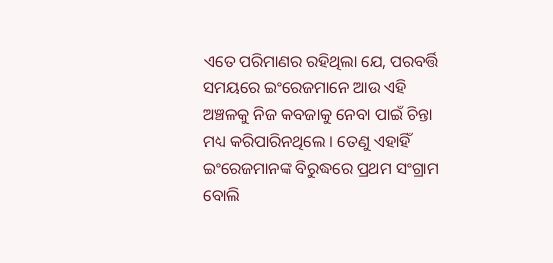ଏତେ ପରିମାଣର ରହିଥିଲା ଯେ, ପରବର୍ତ୍ତି ସମୟରେ ଇଂରେଜମାନେ ଆଉ ଏହି ଅଞ୍ଚଳକୁ ନିଜ କବଜାକୁ ନେବା ପାଇଁ ଚିନ୍ତା ମଧ୍ୟ କରିପାରିନଥିଲେ । ତେଣୁ ଏହାହିଁ ଇଂରେଜମାନଙ୍କ ବିରୁଦ୍ଧରେ ପ୍ରଥମ ସଂଗ୍ରାମ ବୋଲି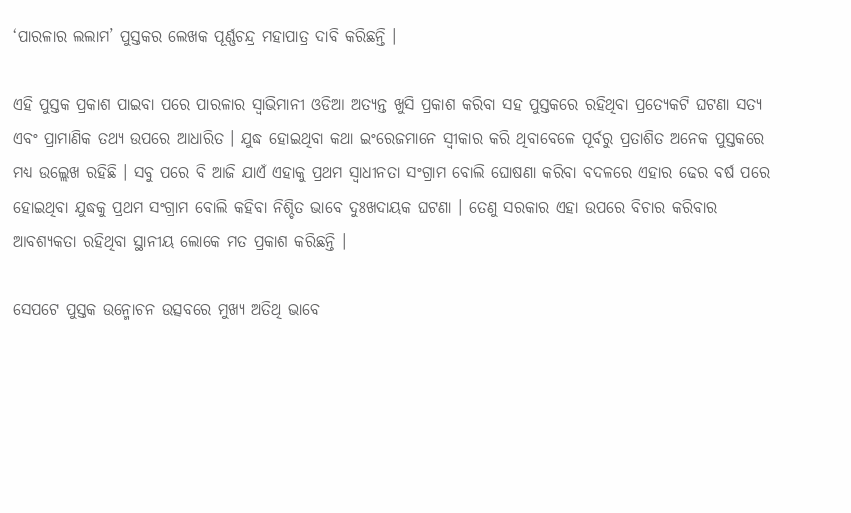‘ପାରଳାର ଲଲାମ’ ପୁସ୍ତକର ଲେଖକ ପୂର୍ଣ୍ଣଚନ୍ଦ୍ର ମହାପାତ୍ର ଦାବି କରିଛନ୍ତି ।

ଏହି ପୁସ୍ତକ ପ୍ରକାଶ ପାଇବା ପରେ ପାରଳାର ସ୍ୱାଭିମାନୀ ଓଡିଆ ଅତ୍ୟନ୍ତ ଖୁସି ପ୍ରକାଶ କରିବା ସହ ପୁସ୍ତକରେ ରହିଥିବା ପ୍ରତ୍ୟେକଟି ଘଟଣା ସତ୍ୟ ଏବଂ ପ୍ରାମାଣିକ ତଥ୍ୟ ଉପରେ ଆଧାରିତ । ଯୁଦ୍ଧ ହୋଇଥିବା କଥା ଇଂରେଜମାନେ ସ୍ୱୀକାର କରି ଥିବାବେଳେ ପୂର୍ବରୁ ପ୍ରତାଶିତ ଅନେକ ପୁସ୍ତକରେ ମଧ୍ୟ ଉଲ୍ଲେଖ ରହିଛି । ସବୁ ପରେ ବି ଆଜି ଯାଏଁ ଏହାକୁ ପ୍ରଥମ ସ୍ୱାଧୀନତା ସଂଗ୍ରାମ ବୋଲି ଘୋଷଣା କରିବା ବଦଳରେ ଏହାର ଢେର ବର୍ଷ ପରେ ହୋଇଥିବା ଯୁଦ୍ଧକୁ ପ୍ରଥମ ସଂଗ୍ରାମ ବୋଲି କହିବା ନିଶ୍ଚିତ ଭାବେ ଦୁଃଖଦାୟକ ଘଟଣା । ତେଣୁ ସରକାର ଏହା ଉପରେ ବିଚାର କରିବାର ଆବଶ୍ୟକତା ରହିଥିବା ସ୍ଥାନୀୟ ଲୋକେ ମତ ପ୍ରକାଶ କରିଛନ୍ତି ।

ସେପଟେ ପୁସ୍ତକ ଉନ୍ମୋଚନ ଉତ୍ସବରେ ମୁଖ୍ୟ ଅତିଥି ଭାବେ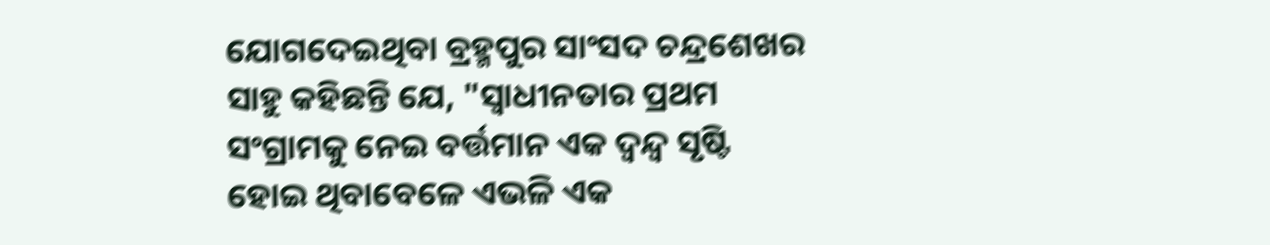ଯୋଗଦେଇଥିବା ବ୍ରହ୍ମପୁର ସାଂସଦ ଚନ୍ଦ୍ରଶେଖର ସାହୁ କହିଛନ୍ତି ଯେ, "ସ୍ୱାଧୀନତାର ପ୍ରଥମ ସଂଗ୍ରାମକୁ ନେଇ ବର୍ତ୍ତମାନ ଏକ ଦ୍ୱନ୍ଦ୍ବ ସୃଷ୍ଟି ହୋଇ ଥିବାବେଳେ ଏଭଳି ଏକ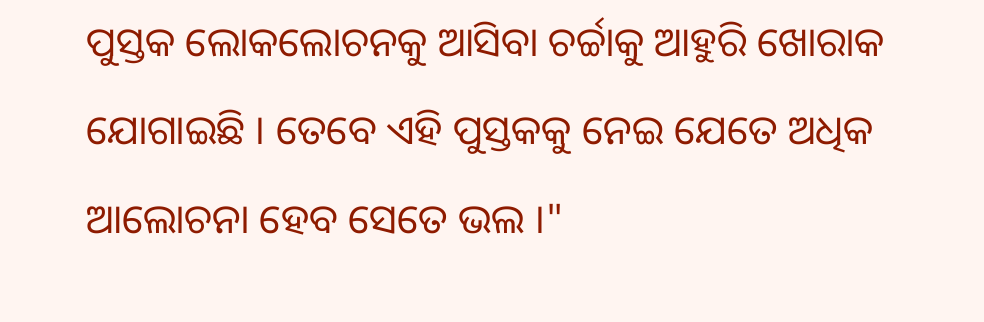ପୁସ୍ତକ ଲୋକଲୋଚନକୁ ଆସିବା ଚର୍ଚ୍ଚାକୁ ଆହୁରି ଖୋରାକ ଯୋଗାଇଛି । ତେବେ ଏହି ପୁସ୍ତକକୁ ନେଇ ଯେତେ ଅଧିକ ଆଲୋଚନା ହେବ ସେତେ ଭଲ ।"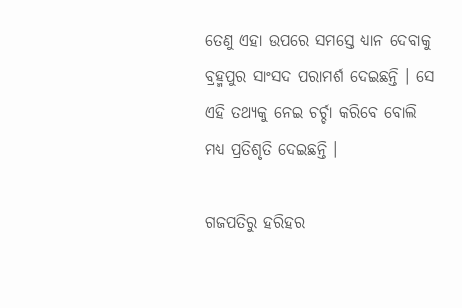ତେଣୁ ଏହା ଉପରେ ସମସ୍ତେ ଧ୍ୟାନ ଦେବାକୁ ବ୍ରହ୍ମପୁର ସାଂସଦ ପରାମର୍ଶ ଦେଇଛନ୍ତି । ସେ ଏହି ତଥ୍ୟକୁ ନେଇ ଚର୍ଚ୍ଚା କରିବେ ବୋଲି ମଧ୍ୟ ପ୍ରତିଶୃତି ଦେଇଛନ୍ତି ।

ଗଜପତିରୁ ହରିହର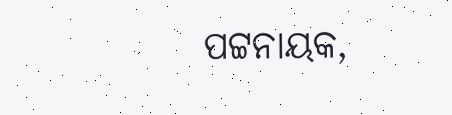ପଟ୍ଟନାୟକ,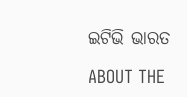ଇଟିଭି ଭାରତ

ABOUT THE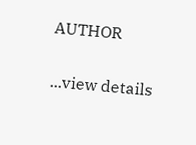AUTHOR

...view details